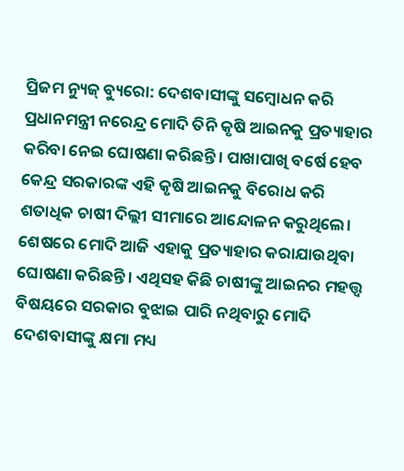ପ୍ରିଜମ ନ୍ୟୁଜ୍ ବ୍ୟୁରୋ: ଦେଶବାସୀଙ୍କୁ ସମ୍ବୋଧନ କରି ପ୍ରଧାନମନ୍ତ୍ରୀ ନରେନ୍ଦ୍ର ମୋଦି ତିନି କୃଷି ଆଇନକୁ ପ୍ରତ୍ୟାହାର କରିବା ନେଇ ଘୋଷଣା କରିଛନ୍ତି। ପାଖାପାଖି ବର୍ଷେ ହେବ କେନ୍ଦ୍ର ସରକାରଙ୍କ ଏହି କୃଷି ଆଇନକୁ ବିରୋଧ କରି ଶତାଧିକ ଚାଷୀ ଦିଲ୍ଲୀ ସୀମାରେ ଆନ୍ଦୋଳନ କରୁଥିଲେ।
ଶେଷରେ ମୋଦି ଆଜି ଏହାକୁ ପ୍ରତ୍ୟାହାର କରାଯାଉଥିବା ଘୋଷଣା କରିଛନ୍ତି। ଏଥିସହ କିଛି ଚାଷୀଙ୍କୁ ଆଇନର ମହତ୍ତ୍ୱ ବିଷୟରେ ସରକାର ବୁଝାଇ ପାରି ନଥିବାରୁ ମୋଦି ଦେଶବାସୀଙ୍କୁ କ୍ଷମା ମଧ୍ୟ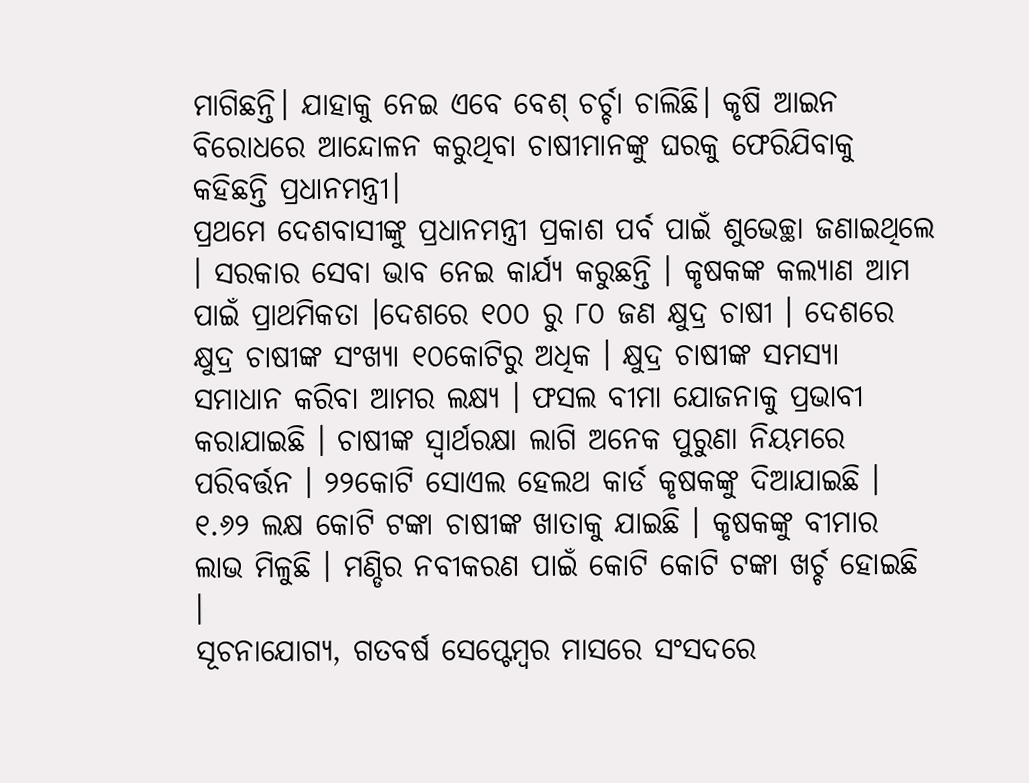ମାଗିଛନ୍ତି। ଯାହାକୁ ନେଇ ଏବେ ବେଶ୍ ଚର୍ଚ୍ଚା ଚାଲିଛି। କୃଷି ଆଇନ ବିରୋଧରେ ଆନ୍ଦୋଳନ କରୁଥିବା ଚାଷୀମାନଙ୍କୁ ଘରକୁ ଫେରିଯିବାକୁ କହିଛନ୍ତି ପ୍ରଧାନମନ୍ତ୍ରୀ।
ପ୍ରଥମେ ଦେଶବାସୀଙ୍କୁ ପ୍ରଧାନମନ୍ତ୍ରୀ ପ୍ରକାଶ ପର୍ବ ପାଇଁ ଶୁଭେଚ୍ଛା ଜଣାଇଥିଲେ । ସରକାର ସେବା ଭାବ ନେଇ କାର୍ଯ୍ୟ କରୁଛନ୍ତି । କୃଷକଙ୍କ କଲ୍ୟାଣ ଆମ ପାଇଁ ପ୍ରାଥମିକତା ।ଦେଶରେ ୧୦୦ ରୁ ୮୦ ଜଣ କ୍ଷୁଦ୍ର ଚାଷୀ । ଦେଶରେ କ୍ଷୁଦ୍ର ଚାଷୀଙ୍କ ସଂଖ୍ୟା ୧୦କୋଟିରୁ ଅଧିକ । କ୍ଷୁଦ୍ର ଚାଷୀଙ୍କ ସମସ୍ୟା ସମାଧାନ କରିବା ଆମର ଲକ୍ଷ୍ୟ । ଫସଲ ବୀମା ଯୋଜନାକୁ ପ୍ରଭାବୀ କରାଯାଇଛି । ଚାଷୀଙ୍କ ସ୍ୱାର୍ଥରକ୍ଷା ଲାଗି ଅନେକ ପୁରୁଣା ନିୟମରେ ପରିବର୍ତ୍ତନ । ୨୨କୋଟି ସୋଏଲ ହେଲଥ କାର୍ଡ କୃଷକଙ୍କୁ ଦିଆଯାଇଛି । ୧.୬୨ ଲକ୍ଷ କୋଟି ଟଙ୍କା ଚାଷୀଙ୍କ ଖାତାକୁ ଯାଇଛି । କୃଷକଙ୍କୁ ବୀମାର ଲାଭ ମିଳୁଛି । ମଣ୍ଡିର ନବୀକରଣ ପାଇଁ କୋଟି କୋଟି ଟଙ୍କା ଖର୍ଚ୍ଚ ହୋଇଛି ।
ସୂଚନାଯୋଗ୍ୟ, ଗତବର୍ଷ ସେପ୍ଟେମ୍ବର ମାସରେ ସଂସଦରେ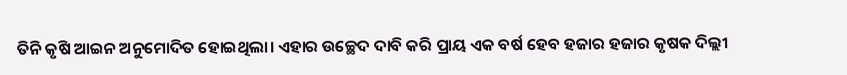ତିନି କୃଷି ଆଇନ ଅନୁମୋଦିତ ହୋଇଥିଲା। ଏହାର ଉଚ୍ଛେଦ ଦାବି କରି ପ୍ରାୟ ଏକ ବର୍ଷ ହେବ ହଜାର ହଜାର କୃଷକ ଦିଲ୍ଲୀ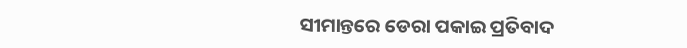ସୀମାନ୍ତରେ ଡେରା ପକାଇ ପ୍ରତିବାଦ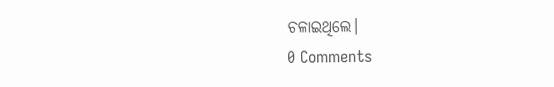ଚଳାଇଥିଲେ।
0 Comments